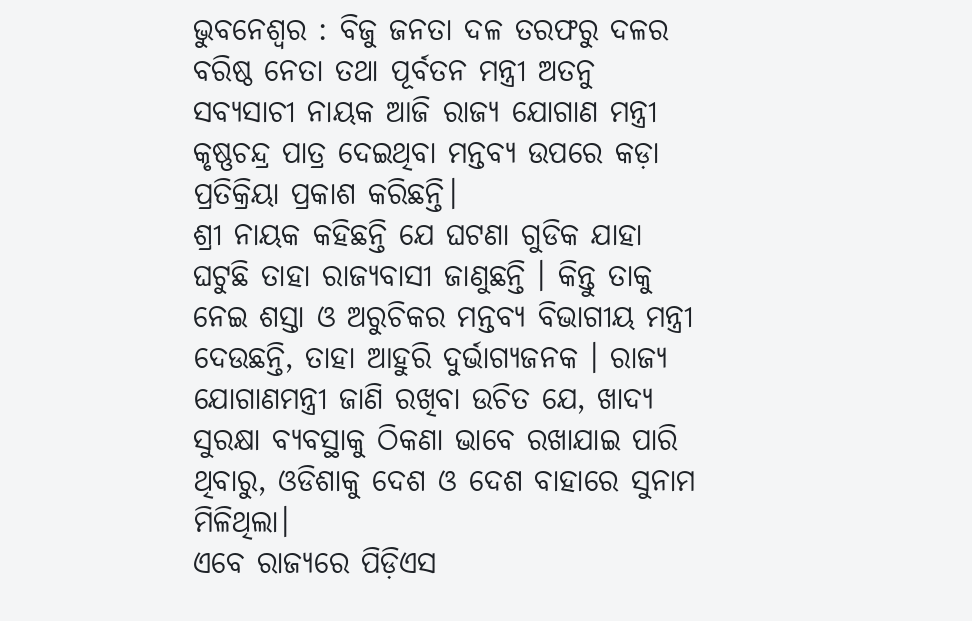ଭୁବନେଶ୍ୱର : ବିଜୁ ଜନତା ଦଳ ତରଫରୁ ଦଳର ବରିଷ୍ଠ ନେତା ତଥା ପୂର୍ବତନ ମନ୍ତ୍ରୀ ଅତନୁ ସବ୍ୟସାଚୀ ନାୟକ ଆଜି ରାଜ୍ୟ ଯୋଗାଣ ମନ୍ତ୍ରୀ କୃଷ୍ଣଚନ୍ଦ୍ର ପାତ୍ର ଦେଇଥିବା ମନ୍ତବ୍ୟ ଉପରେ କଡ଼ା ପ୍ରତିକ୍ରିୟା ପ୍ରକାଶ କରିଛନ୍ତି।
ଶ୍ରୀ ନାୟକ କହିଛନ୍ତି ଯେ ଘଟଣା ଗୁଡିକ ଯାହା ଘଟୁଛି ତାହା ରାଜ୍ୟବାସୀ ଜାଣୁଛନ୍ତି । କିନ୍ତୁ ତାକୁ ନେଇ ଶସ୍ତା ଓ ଅରୁଚିକର ମନ୍ତବ୍ୟ ବିଭାଗୀୟ ମନ୍ତ୍ରୀ ଦେଉଛନ୍ତି, ତାହା ଆହୁରି ଦୁର୍ଭାଗ୍ୟଜନକ । ରାଜ୍ୟ ଯୋଗାଣମନ୍ତ୍ରୀ ଜାଣି ରଖିବା ଉଚିତ ଯେ, ଖାଦ୍ୟ ସୁରକ୍ଷା ବ୍ୟବସ୍ଥାକୁ ଠିକଣା ଭାବେ ରଖାଯାଇ ପାରି ଥିବାରୁ, ଓଡିଶାକୁ ଦେଶ ଓ ଦେଶ ବାହାରେ ସୁନାମ ମିଳିଥିଲା।
ଏବେ ରାଜ୍ୟରେ ପିଡ଼ିଏସ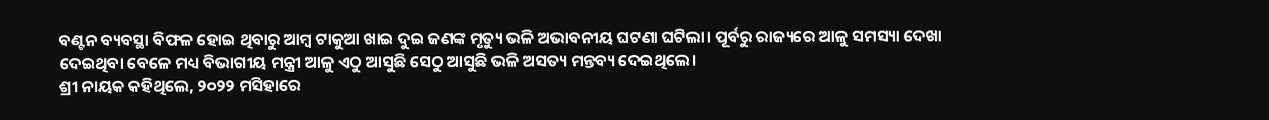ବଣ୍ଟନ ବ୍ୟବସ୍ଥା ବିଫଳ ହୋଇ ଥିବାରୁ ଆମ୍ବ ଟାକୁଆ ଖାଇ ଦୁଇ ଜଣଙ୍କ ମୃତ୍ୟୁ ଭଳି ଅଭାବନୀୟ ଘଟଣା ଘଟିଲା। ପୂର୍ବରୁ ରାଜ୍ୟରେ ଆଳୁ ସମସ୍ୟା ଦେଖା ଦେଇଥିବା ବେଳେ ମଧ୍ୟ ବିଭାଗୀୟ ମନ୍ତ୍ରୀ ଆଳୁ ଏଠୁ ଆସୁଛି ସେଠୁ ଆସୁଛି ଭଳି ଅସତ୍ୟ ମନ୍ତବ୍ୟ ଦେଇଥିଲେ।
ଶ୍ରୀ ନାୟକ କହିଥିଲେ, ୨୦୨୨ ମସିହାରେ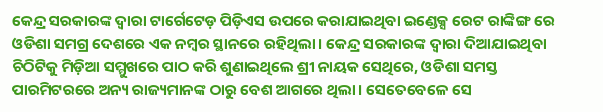କେନ୍ଦ୍ର ସରକାରଙ୍କ ଦ୍ୱାରା ଟାର୍ଗେଟେଡ଼ ପିଡ଼ିଏସ ଉପରେ କରାଯାଇଥିବା ଇଣ୍ଡେକ୍ସ ରେଟ ରାଙ୍କିଙ୍ଗ ରେ ଓଡିଶା ସମଗ୍ର ଦେଶରେ ଏକ ନମ୍ବର ସ୍ଥାନରେ ରହିଥିଲା। କେନ୍ଦ୍ର ସରକାରଙ୍କ ଦ୍ୱାରା ଦିଆଯାଇଥିବା ଚିଠିଟିକୁ ମିଡ଼ିଆ ସମ୍ମୁଖରେ ପାଠ କରି ଶୁଣାଇଥିଲେ ଶ୍ରୀ ନାୟକ ସେଥିରେ, ଓଡିଶା ସମସ୍ତ ପାରମିଟରରେ ଅନ୍ୟ ରାଜ୍ୟମାନଙ୍କ ଠାରୁ ବେଶ ଆଗରେ ଥିଲା। ସେତେବେଳେ ସେ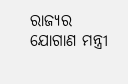ରାଜ୍ୟର ଯୋଗାଣ ମନ୍ତ୍ରୀ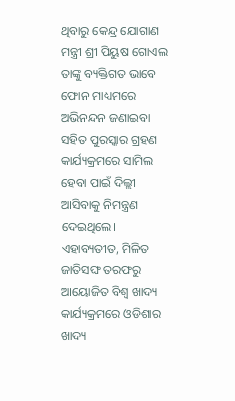ଥିବାରୁ କେନ୍ଦ୍ର ଯୋଗାଣ ମନ୍ତ୍ରୀ ଶ୍ରୀ ପିୟୁଷ ଗୋଏଲ ତାଙ୍କୁ ବ୍ୟକ୍ତିଗତ ଭାବେ ଫୋନ ମାଧ୍ୟମରେ ଅଭିନନ୍ଦନ ଜଣାଇବା ସହିତ ପୁରସ୍କାର ଗ୍ରହଣ କାର୍ଯ୍ୟକ୍ରମରେ ସାମିଲ ହେବା ପାଇଁ ଦିଲ୍ଲୀ ଆସିବାକୁ ନିମନ୍ତ୍ରଣ ଦେଇଥିଲେ।
ଏହାବ୍ୟତୀତ, ମିଳିତ ଜାତିସଙ୍ଘ ତରଫରୁ ଆୟୋଜିତ ବିଶ୍ୱ ଖାଦ୍ୟ କାର୍ଯ୍ୟକ୍ରମରେ ଓଡିଶାର ଖାଦ୍ୟ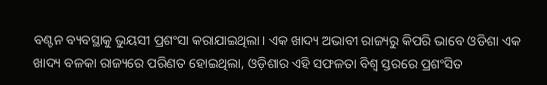ବଣ୍ଟନ ବ୍ୟବସ୍ଥାକୁ ଭୁୟସୀ ପ୍ରଶଂସା କରାଯାଇଥିଲା। ଏକ ଖାଦ୍ୟ ଅଭାବୀ ରାଜ୍ୟରୁ କିପରି ଭାବେ ଓଡିଶା ଏକ ଖାଦ୍ୟ ବଳକା ରାଜ୍ୟରେ ପରିଣତ ହୋଇଥିଲା, ଓଡ଼ିଶାର ଏହି ସଫଳତା ବିଶ୍ୱ ସ୍ତରରେ ପ୍ରଶଂସିତ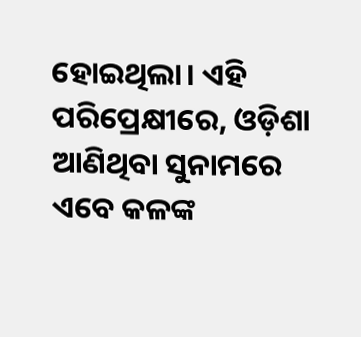ହୋଇଥିଲା। ଏହି ପରିପ୍ରେକ୍ଷୀରେ, ଓଡ଼ିଶା ଆଣିଥିବା ସୁନାମରେ ଏବେ କଳଙ୍କ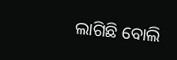ଲାଗିଛି ବୋଲି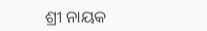ଶ୍ରୀ ନାୟକ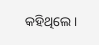କହିଥିଲେ ।